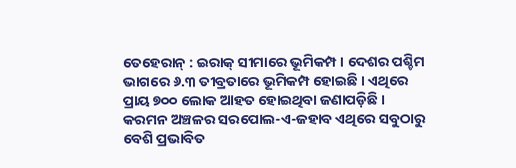ତେହେରାନ୍ : ଇରାକ୍ ସୀମାରେ ଭୂମିକମ୍ପ । ଦେଶର ପଶ୍ଚିମ ଭାଗରେ ୬.୩ ତୀବ୍ରତାରେ ଭୂମିକମ୍ପ ହୋଇଛି । ଏଥିରେ ପ୍ରାୟ ୭୦୦ ଲୋକ ଆହତ ହୋଇଥିବା ଜଣାପଡ଼ିଛି । କରମନ ଅଞ୍ଚଳର ସରପୋଲ-ଏ-ଜହାବ ଏଥିରେ ସବୁଠାରୁ ବେଶି ପ୍ରଭାବିତ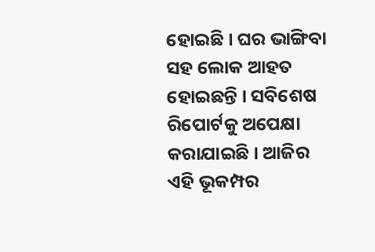ହୋଇଛି । ଘର ଭାଙ୍ଗିବା ସହ ଲୋକ ଆହତ ହୋଇଛନ୍ତି । ସବିଶେଷ ରିପୋର୍ଟକୁ ଅପେକ୍ଷା କରାଯାଇଛି । ଆଜିର ଏହି ଭୂକମ୍ପର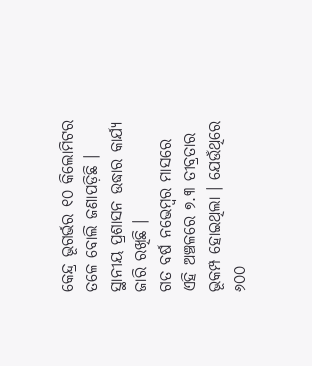କେନ୍ଦ୍ର ଭୂଗର୍ଭର ୧୦ କିଲୋମିଟର ତଳେ ବୋଲି ଜଣାପଡ଼ିଛି । ସ୍ଥାନୀୟ ପ୍ରଶାସନ ଉଦ୍ଧାର କାର୍ଯ୍ୟ ଜାରି ରଖିଛି ।
ଗତ ବର୍ଷ ନଭେମ୍ବର ମାସରେ ଏହି ଅଞ୍ଚଳରେ ୭.୩ ତୀବ୍ରତାର ଭୂକମ୍ପ ହୋଇଥିଲା । ଯେଉଁଥିରେ ୬୦୦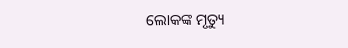ଲୋକଙ୍କ ମୃତ୍ୟୁ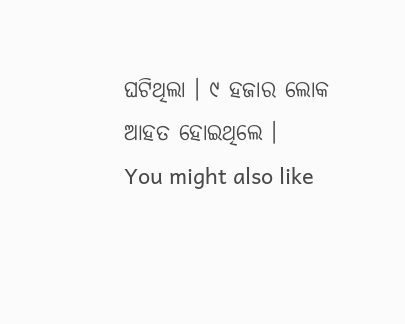ଘଟିଥିଲା । ୯ ହଜାର ଲୋକ ଆହତ ହୋଇଥିଲେ ।
You might also like